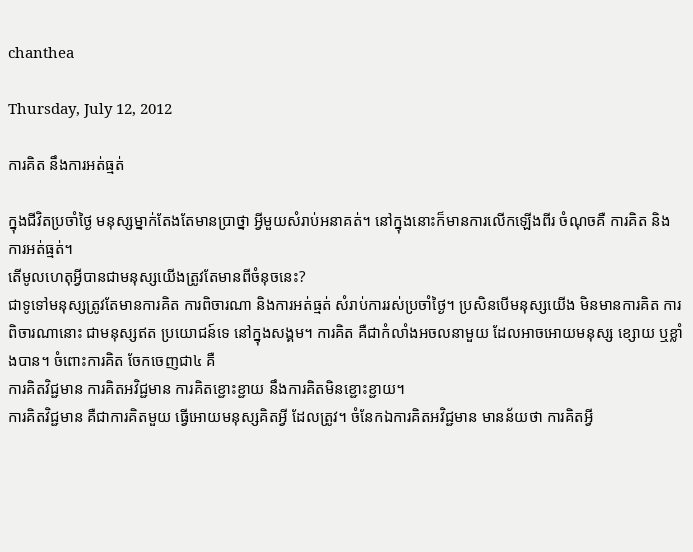chanthea

Thursday, July 12, 2012

ការគិត នឹងការអត់ធ្មត់

ក្នុងជីវិតប្រចាំថ្ងៃ មនុស្សម្នាក់តែងតែមានបា្រថ្នា អ្វីមួយសំរាប់អនាគត់។ នៅក្នុងនោះក៏មានការលើកឡើងពីរ ចំណុចគឺ ការគិត និងការអត់ធ្មត់។
តើមូលហេតុអ្វីបានជាមនុស្សយើងត្រូវតែមានពីចំនុចនេះ?
ជាទូទៅមនុស្សត្រូវតែមានការគិត ការពិចារណា និងការអត់ធ្មត់ សំរាប់ការរស់ប្រចាំថ្ងៃ។ ប្រសិនបើមនុស្សយើង មិនមានការគិត ការពិចារណានោះ ជាមនុស្សឥត ប្រយោជន៍ទេ នៅក្នុងសង្គម។ ការគិត គឺជាកំលាំងអចលនាមួយ ដែលអាចអោយមនុស្ស ខ្សោយ ឬខ្លាំងបាន។ ចំពោះការគិត ចែកចេញជា៤ គឺ
ការគិតវិជ្ជមាន ការគិតអវិជ្ជមាន ការគិតខ្ជោះខ្ជាយ នឹងការគិតមិនខ្ជោះខ្ជាយ។
ការគិតវិជ្ជមាន គឺជាការគិតមួយ ធើ្វអោយមនុស្សគិតអ្វី ដែលត្រូវ។ ចំនែកឯការគិតអវិជ្ជមាន មានន័យថា ការគិតអ្វី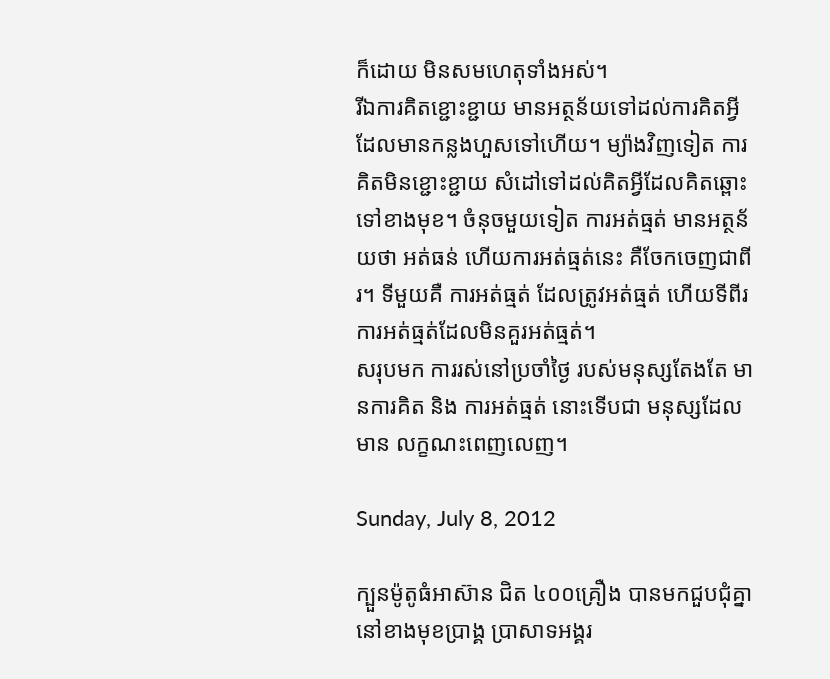ក៏ដោយ មិនសមហេតុទាំងអស់។
រីឯការគិតខ្ជោះខ្ជាយ មានអត្ថន័យទៅដល់ការគិតអី្វដែលមានកន្លងហួសទៅហើយ។ ម្យ៉ាងវិញទៀត ការគិតមិនខ្ជោះខ្ជាយ សំដៅទៅដល់គិតអ្វីដែលគិតឆ្ពោះទៅខាងមុខ។ ចំនុចមួយទៀត ការអត់ធ្មត់ មានអត្ថន័យថា អត់ធន់ ហើយការអត់ធ្មត់នេះ គឺចែកចេញជាពីរ។ ទីមួយគឺ ការអត់ធ្មត់ ដែលត្រូវអត់ធ្មត់ ហើយទីពីរ ការអត់ធ្មត់ដែលមិនគួរអត់ធ្មត់។
សរុបមក ការរស់នៅប្រចាំថ្ងៃ របស់មនុស្សតែងតែ មានការគិត និង ការអត់ធ្មត់ នោះទើបជា មនុស្សដែលមាន លក្ខណះពេញលេញ។

Sunday, July 8, 2012

ក្បួនម៉ូតូធំអាស៊ាន ជិត ៤០០គ្រឿង បានមកជួបជុំគ្នា នៅខាងមុខប្រាង្គ ប្រាសាទអង្គរ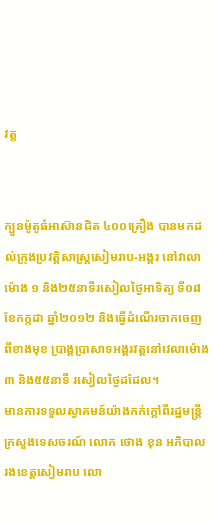វត្ត


ក្បួនម៉ូតូធំអាស៊ានជិត ៤០០គ្រឿង បានមកដល់ក្រុងប្រវត្តិសាស្ត្រសៀមរាប-អង្គរ នៅវាលា ម៉ោង ១ និង២៥នាទីរសៀលថ្ងៃអាទិត្យ ទី០៨ ខែកក្កដា ឆ្នាំ២០១២ និងធ្វើដំណើរចាកចេញពីខាងមុខ ប្រាង្គប្រាសាទអង្គរវត្តនៅវេលាម៉ោង ៣ និង៥៥នាទី រសៀលថ្ងៃដដែល។
មានការទទួលស្វាគមន៍យ៉ាងកក់ក្តៅពីរដ្ឋមន្រ្តីក្រសួងទេសចរណ៍ លោក ថោង ខុន អភិបាលរងខេត្តសៀមរាប លោ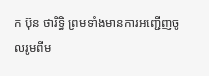ក ប៊ុន ថារិទ្ធិ ព្រមទាំងមានការអញ្ជើញចូលរូមពីម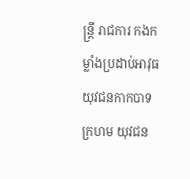ន្ត្រី រាជការ កងកម្លាំងប្រដាប់អាវុធ យុវជនកាកបាទក្រហម យុវជន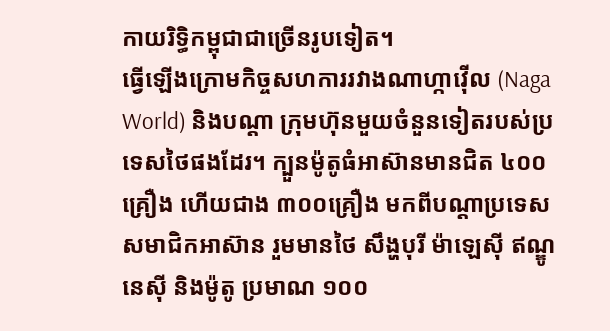កាយរិទ្ធិកម្ពុជាជាច្រើនរូបទៀត។
ធ្វើឡើងក្រោមកិច្ចសហការរវាងណាហ្កាវ៉ើល (Naga World) និងបណ្តា ក្រុមហ៊ុនមួយចំនួនទៀតរបស់ប្រទេសថៃផងដែរ។ ក្បួនម៉ូតូធំអាស៊ានមានជិត ៤០០គ្រឿង ហើយជាង ៣០០គ្រឿង មកពីបណ្តាប្រទេសសមាជិកអាស៊ាន រួមមានថៃ សឹង្ហបុរី ម៉ាឡេស៊ី ឥណ្ឌូនេស៊ី និងម៉ូតូ ប្រមាណ ១០០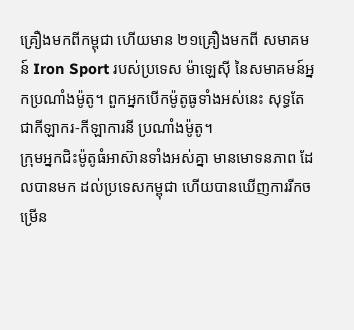គ្រឿងមកពីកម្ពុជា ហើយមាន ២១គ្រឿងមកពី សមាគមន៍ Iron Sport របស់ប្រទេស ម៉ាឡេស៊ី នៃសមាគមន៍អ្នកប្រណាំងម៉ូតូ។ ពួកអ្នកបើកម៉ូតូធូទាំងអស់នេះ សុទ្ធតែជាកីឡាករ-កីឡាការនី ប្រណាំងម៉ូតូ។
ក្រុមអ្នកជិះម៉ូតូធំអាស៊ានទាំងអស់គ្នា មានមោទនភាព ដែលបានមក ដល់ប្រទេសកម្ពុជា ហើយបានឃើញការរីកចម្រើន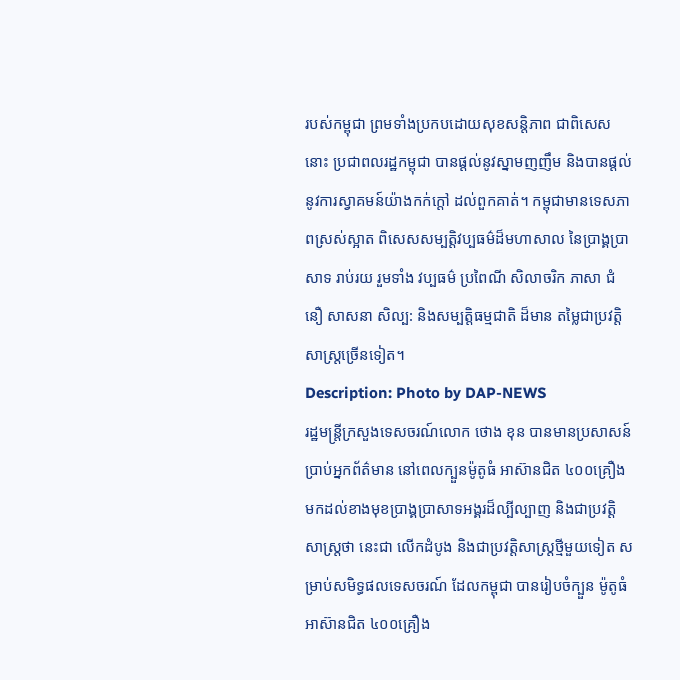របស់កម្ពុជា ព្រមទាំងប្រកបដោយសុខសន្តិភាព ជាពិសេសនោះ ប្រជាពលរដ្ឋកម្ពុជា បានផ្ដល់នូវស្នាមញញឹម និងបានផ្ដល់នូវការស្វាគមន៍យ៉ាងកក់ក្ដៅ ដល់ពួកគាត់។ កម្ពុជាមានទេសភាពស្រស់ស្អាត ពិសេសសម្បត្តិវប្បធម៌ដ៏មហាសាល នៃប្រាង្គប្រាសាទ រាប់រយ រួមទាំង វប្បធម៌ ប្រពៃណី សិលាចរិក ភាសា ជំនឿ សាសនា សិល្ប: និងសម្បត្តិធម្មជាតិ ដ៏មាន តម្លៃជាប្រវត្តិសាស្ត្រច្រើនទៀត។
Description: Photo by DAP-NEWS
រដ្ឋមន្ត្រីក្រសួងទេសចរណ៍លោក ថោង ខុន បានមានប្រសាសន៍ប្រាប់អ្នកព័ត៌មាន នៅពេលក្បួនម៉ូតូធំ អាស៊ានជិត ៤០០គ្រឿង មកដល់ខាងមុខប្រាង្គប្រាសាទអង្គរដ៏ល្បីល្បាញ និងជាប្រវត្តិសាស្ត្រថា នេះជា លើកដំបូង និងជាប្រវត្តិសាស្ត្រថ្មីមួយទៀត សម្រាប់សមិទ្ធផលទេសចរណ៍ ដែលកម្ពុជា បានរៀបចំក្បួន ម៉ូតូធំអាស៊ានជិត ៤០០គ្រឿង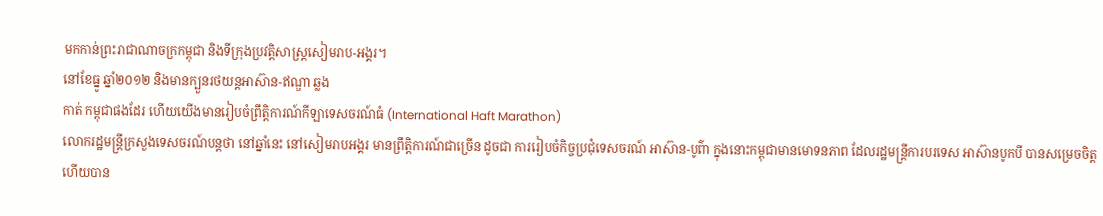មកកាន់ព្រះរាជាណាចក្រកម្ពុជា និងទីក្រុងប្រវត្តិសាស្ត្រសៀមរាប-អង្គរ។
នៅខែធ្នូ ឆ្នាំ២០១២ និងមានក្បួនរថយន្តអាស៊ាន-ឥណ្ឌា ឆ្លង
កាត់ កម្ពុជាផងដែរ ហើយយើងមានរៀបចំព្រឹត្តិការណ៍កីឡាទេសចរណ៍ធំ (International Haft Marathon)
លោករដ្ឋមន្រ្តីក្រសួងទេសចរណ៍បន្តថា នៅឆ្នាំនេះ នៅសៀមរាបអង្គរ មានព្រឹត្តិការណ៍ជាច្រើន ដូចជា ការរៀបចំកិច្ចប្រជុំទេសចរណ៍ អាស៊ាន-បូព៌ា ក្នុងនោះកម្ពុជាមានមោទនភាព ដែលរដ្ឋមន្ត្រីការបរទេស អាស៊ានបូកបី បានសម្រេចចិត្ត
ហើយបាន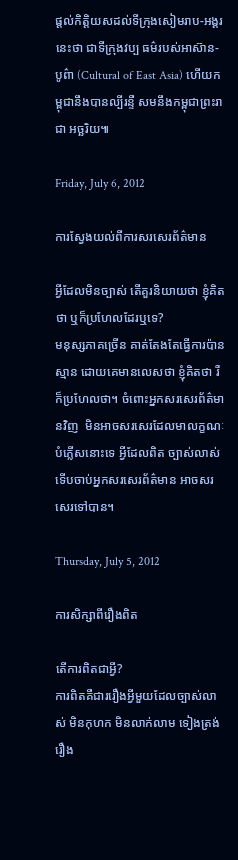ផ្ដល់កិត្តិយសដល់ទីក្រុងសៀមរាប-អង្គរ នេះថា ជាទីក្រុងវប្ប ធម៌របស់អាស៊ាន-បូព៌ា (Cultural of East Asia) ហើយកម្ពុជានឹងបានល្បីរន្ទឺ សមនឹងកម្ពុជាព្រះរាជា អច្ឆរិយ៕

Friday, July 6, 2012

ការស្វែងយល់ពីការសរសេរព័ត៌មាន

អ្វីដែលមិនច្បាស់ តើគួរនិយាយថា ខ្ញុំគិតថា ឬក៏ប្រហែលដែរឬទេ?
មនុស្សភាគច្រើន គាត់តែងតែធ្វើការប៉ានស្មាន ដោយគេមានលេសថា ខ្ញុំគិតថា រឺក៏ប្រហែលថា។ ចំពោះអ្នកសរសេរព័ត៌មានវិញ  មិនអាចសរសេរដែលមាលក្ខណៈបំភ្លើសនោះទេ អ្វីដែលពិត ច្បាស់លាស់ ទើបចាប់អ្នកសរសេរព័ត៌មាន អាចសរសេរទៅបាន។

Thursday, July 5, 2012

ការសិក្សាពីរឿងពិត

តើការពិតជាអ្វី?
ការពិតគឺជាររឿងអ្វីមួយដែលច្បាស់លាស់ មិនកុហក មិនលាក់លាម ទៀងត្រង់ រឿង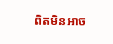ពិតមិនអាច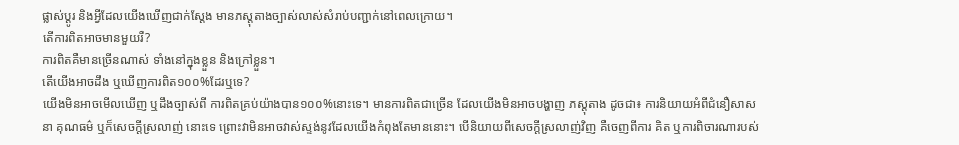ផ្លាស់ប្ដូរ និងអ្វីដែលយើងឃើញជាក់ស្ដែង មានភស្ដុតាងច្បាស់លាស់សំរាប់បញ្ជាក់នៅពេលក្រោយ។
តើការពិតអាចមានមួយរឺ?
ការពិតគឺមានច្រើនណាស់ ទាំងនៅក្នុងខ្លួន និងក្រៅខ្លួន។
តើយើងអាចដឹង ឬឃើញការពិត១០០%ដែរឬទេ?
យើងមិនអាចមើលឃើញ ឬដឹងច្បាស់ពី ការពិតគ្រប់យ៉ាងបាន១០០%នោះទេ។ មានការពិតជាច្រើន ដែលយើងមិនអាចបង្ហាញ ភស្ដុតាង ដូចជា៖ ការនិយាយអំពីជំនឿសាសនា គុណធម៌ ឬក៏សេចក្ដីស្រលាញ់ នោះទេ ព្រោះវាមិនអាចវាស់ស្ទង់នូវដែលយើងកំពុងតែមាននោះ។ បើនិយាយពីសេចក្ដីស្រលាញ់វិញ គឺចេញពីការ គិត ឬការពិចារណារបស់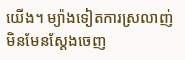យើង។ ម្យ៉ាងទៀតការស្រលាញ់ មិនមែនស្ដែងចេញ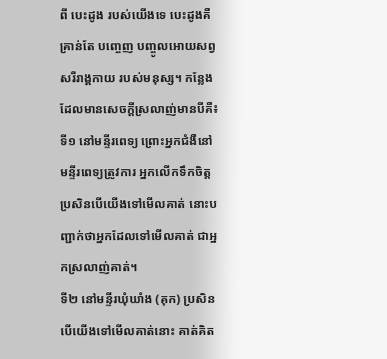ពី បេះដូង របស់យើងទេ បេះដូងគឺគ្រាន់តែ បញ្ចេញ បញ្ចូលអោយសព្វសរីរាង្គកាយ របស់មនុស្ស។ កន្លែងដែលមានសេចក្ដីស្រលាញ់មានបីគឺ៖
ទី១ នៅមន្ទីរពេទ្យ ព្រោះអ្នកជំងឺនៅមន្ទីរពេទ្យត្រូវការ អ្នកលើកទឹកចិត្ត ប្រសិនបើយើងទៅមើលគាត់ នោះបញ្ជាក់ថាអ្នកដែលទៅមើលគាត់ ជាអ្នកស្រលាញ់គាត់។
ទី២ នៅមន្ទីរឃុំឃាំង (គុក) ប្រសិនបើយើងទៅមើលគាត់នោះ គាត់គិត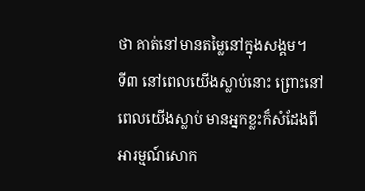ថា គាត់នៅមានតម្លៃនៅក្នុងសង្គម។
ទី៣ នៅពេលយើងស្លាប់នោះ ព្រោះនៅពេលយើងស្លាប់ មានអ្នកខ្លះក៏សំដែងពីអារម្មណ៍សោក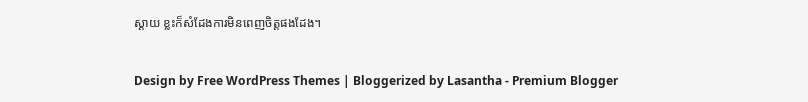ស្ដាយ ខ្លះក៏សំដែងការមិនពេញចិត្តផងដែង។


Design by Free WordPress Themes | Bloggerized by Lasantha - Premium Blogger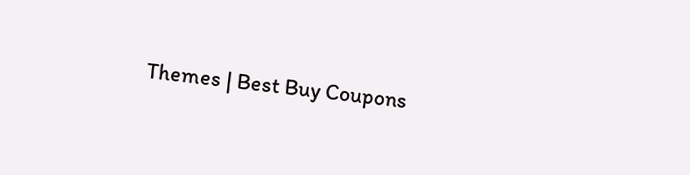Themes | Best Buy Coupons